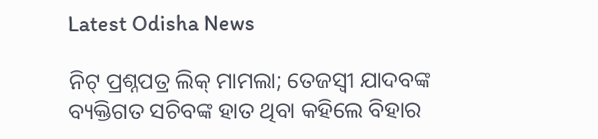Latest Odisha News

ନିଟ୍ ପ୍ରଶ୍ନପତ୍ର ଲିକ୍ ମାମଲା; ତେଜସ୍ୱୀ ଯାଦବଙ୍କ ବ୍ୟକ୍ତିଗତ ସଚିବଙ୍କ ହାତ ଥିବା କହିଲେ ବିହାର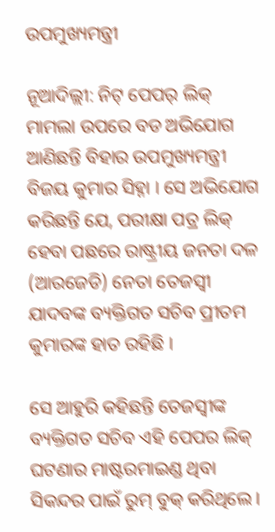ଉପମୁଖ୍ୟମନ୍ତ୍ରୀ

ନୂଆଦିଲ୍ଲୀ: ନିଟ୍ ପେପର୍ ଲିକ୍ ମାମଲା ଉପରେ ବଡ ଅଭିଯୋଗ ଆଣିଛନ୍ତି ବିହାର ଉପମୁଖ୍ୟମନ୍ତ୍ରୀ ବିଜୟ କୁମାର ସିହ୍ନା । ସେ ଅଭିଯୋଗ କରିଛନ୍ତି ଯେ, ପରୀକ୍ଷା ପତ୍ର ଲିକ୍ ହେବା ପଛରେ ରାଷ୍ଟ୍ରୀୟ ଜନତା ଦଳ (ଆରଜେଡି) ନେତା ତେଜସ୍ୱୀ ଯାଦବଙ୍କ ବ୍ୟକ୍ତିଗତ ସଚିବ ପ୍ରୀତମ କୁମାରଙ୍କ ହାତ ରହିଛି ।

ସେ ଆହୁରି କହିଛନ୍ତି ତେଜସ୍ୱୀଙ୍କ ବ୍ୟକ୍ତିଗତ ସଚିବ ଏହି ପେପର ଲିକ୍ ଘଟଣାର ମାଷ୍ଟରମାଇଣ୍ଡ ଥିବା ସିକନ୍ଦର ପାଇଁ ରୁମ୍ ବୁକ୍ କରିଥିଲେ ।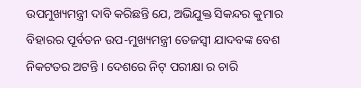ଉପମୁଖ୍ୟମନ୍ତ୍ରୀ ଦାବି କରିଛନ୍ତି ଯେ, ଅଭିଯୁକ୍ତ ସିକନ୍ଦର କୁମାର ବିହାରର ପୂର୍ବତନ ଉପ-ମୁଖ୍ୟମନ୍ତ୍ରୀ ତେଜସ୍ୱୀ ଯାଦବଙ୍କ ବେଶ ନିକଟତର ଅଟନ୍ତି । ଦେଶରେ ନିଟ୍ ପରୀକ୍ଷା ର ଚାରି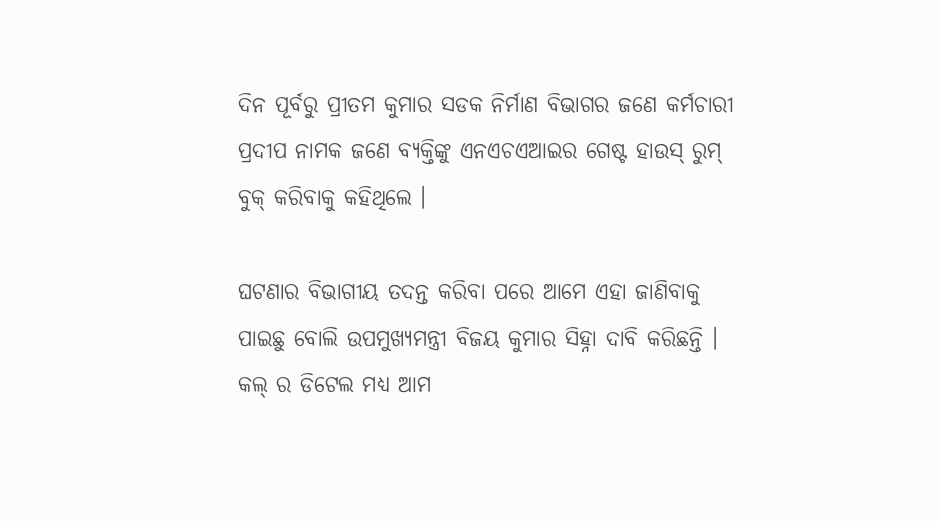ଦିନ ପୂର୍ବରୁ ପ୍ରୀତମ କୁମାର ସଡକ ନିର୍ମାଣ ବିଭାଗର ଜଣେ କର୍ମଚାରୀ ପ୍ରଦୀପ ନାମକ ଜଣେ ବ୍ୟକ୍ତିଙ୍କୁ ଏନଏଚଏଆଇର ଗେଷ୍ଟ ହାଉସ୍ ରୁମ୍ ବୁକ୍ କରିବାକୁ କହିଥିଲେ ।

ଘଟଣାର ବିଭାଗୀୟ ତଦନ୍ତ କରିବା ପରେ ଆମେ ଏହା ଜାଣିବାକୁ ପାଇଛୁ ବୋଲି ଉପମୁଖ୍ୟମନ୍ତ୍ରୀ ବିଜୟ କୁମାର ସିହ୍ନା ଦାବି କରିଛନ୍ତି । କଲ୍ ର ଡିଟେଲ ମଧ୍ୟ ଆମ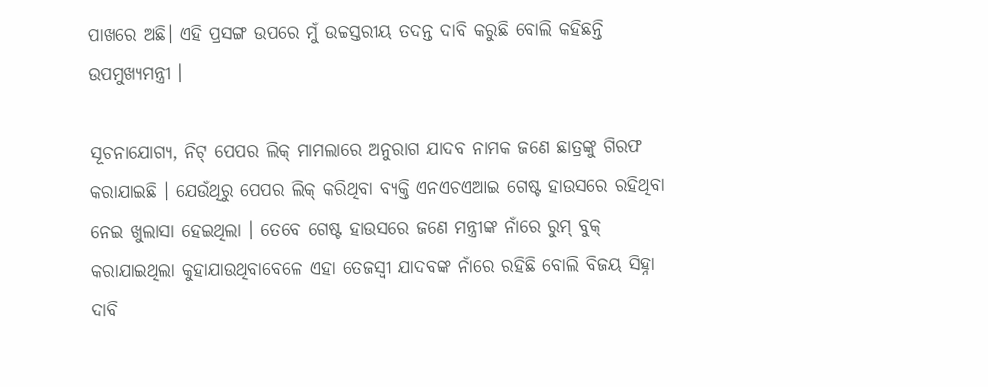ପାଖରେ ଅଛି। ଏହି ପ୍ରସଙ୍ଗ ଉପରେ ମୁଁ ଉଚ୍ଚସ୍ତରୀୟ ତଦନ୍ତ ଦାବି କରୁଛି ବୋଲି କହିଛନ୍ତି ଉପମୁଖ୍ୟମନ୍ତ୍ରୀ ।

ସୂଚନାଯୋଗ୍ୟ, ନିଟ୍ ପେପର ଲିକ୍ ମାମଲାରେ ଅନୁରାଗ ଯାଦବ ନାମକ ଜଣେ ଛାତ୍ରଙ୍କୁ ଗିରଫ କରାଯାଇଛି । ଯେଉଁଥିରୁ ପେପର ଲିକ୍ କରିଥିବା ବ୍ୟକ୍ତି ଏନଏଚଏଆଇ ଗେଷ୍ଟ ହାଉସରେ ରହିଥିବା ନେଇ ଖୁଲାସା ହେଇଥିଲା । ତେବେ ଗେଷ୍ଟ ହାଉସରେ ଜଣେ ମନ୍ତ୍ରୀଙ୍କ ନାଁରେ ରୁମ୍ ବୁକ୍ କରାଯାଇଥିଲା କୁହାଯାଉଥିବାବେଳେ ଏହା ତେଜସ୍ୱୀ ଯାଦବଙ୍କ ନାଁରେ ରହିଛି ବୋଲି ବିଜୟ ସିହ୍ନା ଦାବି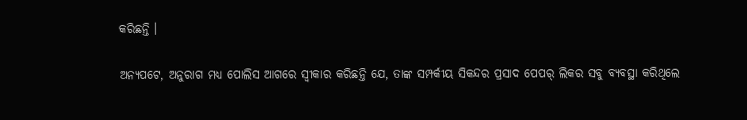କରିଛନ୍ତି ।

ଅନ୍ୟପଟେ, ଅନୁରାଗ ମଧ୍ୟ ପୋଲିସ ଆଗରେ ସ୍ୱୀକାର କରିଛନ୍ତି ଯେ, ତାଙ୍କ ସମ୍ପର୍କୀୟ ସିକନ୍ଦର ପ୍ରସାଦ ପେପର୍ ଲିକର ସବୁ ବ୍ୟବସ୍ଥା କରିଥିଲେ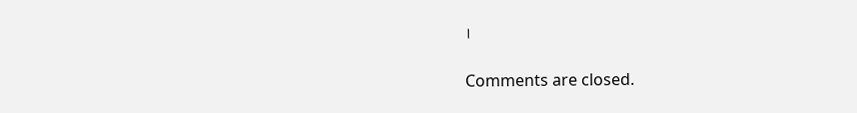।

Comments are closed.